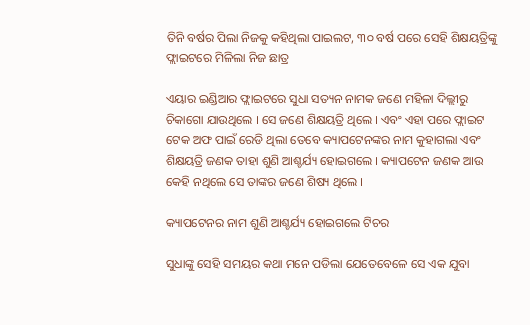ତିନି ବର୍ଷର ପିଲା ନିଜକୁ କହିଥିଲା ପାଇଲଟ, ୩୦ ବର୍ଷ ପରେ ସେହି ଶିକ୍ଷୟତ୍ରିଙ୍କୁ ଫ୍ଲାଇଟରେ ମିଳିଲା ନିଜ ଛାତ୍ର

ଏୟାର ଇଣ୍ଡିଆର ଫ୍ଲାଇଟରେ ସୁଧା ସତ୍ୟନ ନାମକ ଜଣେ ମହିଳା ଦିଲ୍ଲୀରୁ ଚିକାଗୋ ଯାଉଥିଲେ । ସେ ଜଣେ ଶିକ୍ଷୟତ୍ରି ଥିଲେ । ଏବଂ ଏହା ପରେ ଫ୍ଲାଇଟ ଟେକ ଅଫ ପାଇଁ ରେଡି ଥିଲା ତେବେ କ୍ୟାପଟେନଙ୍କର ନାମ କୁହାଗଲା ଏବଂ ଶିକ୍ଷୟତ୍ରି ଜଣକ ତାହା ଶୁଣି ଆଶ୍ଚର୍ଯ୍ୟ ହୋଇଗଲେ । କ୍ୟାପଟେନ ଜଣକ ଆଉ କେହି ନଥିଲେ ସେ ତାଙ୍କର ଜଣେ ଶିଷ୍ୟ ଥିଲେ ।

କ୍ୟାପଟେନର ନାମ ଶୁଣି ଆଶ୍ଚର୍ଯ୍ୟ ହୋଇଗଲେ ଟିଚର

ସୁଧାଙ୍କୁ ସେହି ସମୟର କଥା ମନେ ପଡିଲା ଯେତେବେଳେ ସେ ଏକ ଯୁବା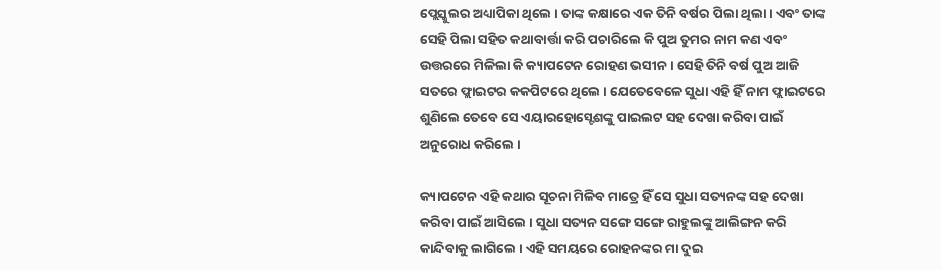ପ୍ଲେସ୍କୁଲର ଅଧ୍ୟାପିକା ଥିଲେ । ତାଙ୍କ କକ୍ଷାରେ ଏକ ତିନି ବର୍ଷର ପିଲା ଥିଲା । ଏବଂ ତାଙ୍କ ସେହି ପିଲା ସହିତ କଥାବାର୍ତ୍ତା କରି ପଚାରିଲେ କି ପୁଅ ତୁମର ନାମ କଣ ଏବଂ ଉତ୍ତରରେ ମିଳିଲା କି କ୍ୟାପଟେନ ରୋହଣ ଭସୀନ । ସେହି ତିନି ବର୍ଷ ପୁଅ ଆଜି ସତରେ ଫ୍ଲାଇଟର କକପିଟରେ ଥିଲେ । ଯେତେବେଳେ ସୁଧା ଏହି ହିଁ ନାମ ଫ୍ଲାଇଟରେ ଶୁଣିଲେ ତେବେ ସେ ଏୟାରହୋସ୍ଟେଶଙ୍କୁ ପାଇଲଟ ସହ ଦେଖା କରିବା ପାଇଁ ଅନୁରୋଧ କରିଲେ ।

କ୍ୟାପଟେନ ଏହି କଥାର ସୂଚନା ମିଳିବ ମାତ୍ରେ ହିଁ ସେ ସୁଧା ସତ୍ୟନଙ୍କ ସହ ଦେଖା କରିବା ପାଇଁ ଆସିଲେ । ସୁଧା ସତ୍ୟନ ସଙ୍ଗେ ସଙ୍ଗେ ରାହୁଲଙ୍କୁ ଆଲିଙ୍ଗନ କରି କାନ୍ଦିବାକୁ ଲାଗିଲେ । ଏହି ସମୟରେ ରୋହନଙ୍କର ମା ଦୁଇ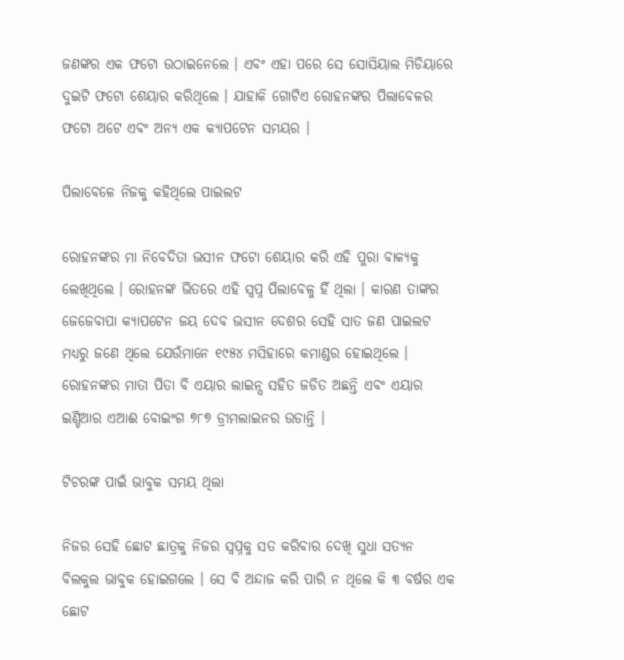ଜଣଙ୍କର ଏକ ଫଟୋ ଉଠାଇନେଲେ । ଏବଂ ଏହା ପରେ ସେ ସୋସିୟାଲ ମିଡିୟାରେ ଦୁଇଟି ଫଟୋ ଶେୟାର କରିଥିଲେ । ଯାହାକି ଗୋଟିଏ ରୋହନଙ୍କର ପିଲାବେଳର ଫଟୋ ଅଟେ ଏବଂ ଅନ୍ୟ ଏକ କ୍ୟାପଟେନ ସମୟର ।

ପିଲାବେଳେ ନିଜକୁ କହିଥିଲେ ପାଇଲଟ

ରୋହନଙ୍କର ମା ନିବେଦିତା ଭସୀନ ଫଟୋ ଶେୟାର କରି ଏହି ପୁରା ବାକ୍ୟକୁ ଲେଖିଥିଲେ । ରୋହନଙ୍କ ଭିତରେ ଏହି ସ୍ଵପ୍ନ ପିଲାବେଳୁ ହିଁ ଥିଲା । କାରଣ ତାଙ୍କର ଜେଜେବାପା କ୍ୟାପଟେନ ଜୟ ଦେବ ଭସୀନ ଦେଶର ସେହି ସାତ ଜଣ ପାଇଲଟ ମଧ୍ୟରୁ ଜଣେ ଥିଲେ ଯେଉଁମାନେ ୧୯୫୪ ମସିହାରେ କମାଣ୍ଡର ହୋଇଥିଲେ । ରୋହନଙ୍କର ମାତା ପିତା ବି ଏୟାର ଲାଇନ୍ସ ସହିତ ଜଡିତ ଅଛନ୍ତି ଏବଂ ଏୟାର ଇଣ୍ଡିଆର ଏଆଈ ବୋଇଂଗ ୭୮୭ ଡ୍ରୀମଲାଇନର ଉଡାନ୍ତି ।

ଟିଚରଙ୍କ ପାଇଁ ଭାବୁକ ସମୟ ଥିଲା

ନିଜର ସେହି ଛୋଟ ଛାତ୍ରକୁ ନିଜର ସ୍ଵପ୍ନକୁ ସତ କରିବାର ଦେଖି ସୁଧା ସତ୍ୟନ ବିଲକୁଲ ଭାବୁକ ହୋଇଗଲେ । ସେ ବି ଅନ୍ଦାଜ କରି ପାରି ନ ଥିଲେ କି ୩ ବର୍ଷର ଏକ ଛୋଟ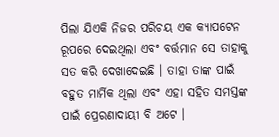ପିଲା ଯିଏକି ନିଜର ପରିଚୟ ଏକ କ୍ୟାପଟେନ ରୂପରେ ଦେଇଥିଲା ଏବଂ ବର୍ତ୍ତମାନ ସେ ତାହାକୁ ସତ କରି ଦେଖାଦେଇଛି । ତାହା ତାଙ୍କ ପାଇଁ ବହୁତ ମାର୍ମିକ ଥିଲା ଏବଂ ଏହା ସହିତ ସମସ୍ତଙ୍କ ପାଇଁ ପ୍ରେରଣାଦାୟୀ ବି ଅଟେ ।